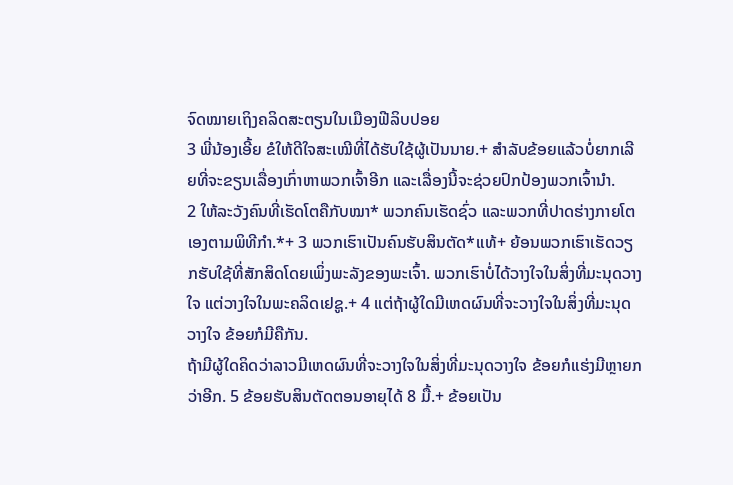ຈົດໝາຍເຖິງຄລິດສະຕຽນໃນເມືອງຟີລິບປອຍ
3 ພີ່ນ້ອງເອີ້ຍ ຂໍໃຫ້ດີໃຈສະເໝີທີ່ໄດ້ຮັບໃຊ້ຜູ້ເປັນນາຍ.+ ສຳລັບຂ້ອຍແລ້ວບໍ່ຍາກເລີຍທີ່ຈະຂຽນເລື່ອງເກົ່າຫາພວກເຈົ້າອີກ ແລະເລື່ອງນີ້ຈະຊ່ວຍປົກປ້ອງພວກເຈົ້ານຳ.
2 ໃຫ້ລະວັງຄົນທີ່ເຮັດໂຕຄືກັບໝາ* ພວກຄົນເຮັດຊົ່ວ ແລະພວກທີ່ປາດຮ່າງກາຍໂຕເອງຕາມພິທີກຳ.*+ 3 ພວກເຮົາເປັນຄົນຮັບສິນຕັດ*ແທ້+ ຍ້ອນພວກເຮົາເຮັດວຽກຮັບໃຊ້ທີ່ສັກສິດໂດຍເພິ່ງພະລັງຂອງພະເຈົ້າ. ພວກເຮົາບໍ່ໄດ້ວາງໃຈໃນສິ່ງທີ່ມະນຸດວາງໃຈ ແຕ່ວາງໃຈໃນພະຄລິດເຢຊູ.+ 4 ແຕ່ຖ້າຜູ້ໃດມີເຫດຜົນທີ່ຈະວາງໃຈໃນສິ່ງທີ່ມະນຸດວາງໃຈ ຂ້ອຍກໍມີຄືກັນ.
ຖ້າມີຜູ້ໃດຄິດວ່າລາວມີເຫດຜົນທີ່ຈະວາງໃຈໃນສິ່ງທີ່ມະນຸດວາງໃຈ ຂ້ອຍກໍແຮ່ງມີຫຼາຍກວ່າອີກ. 5 ຂ້ອຍຮັບສິນຕັດຕອນອາຍຸໄດ້ 8 ມື້.+ ຂ້ອຍເປັນ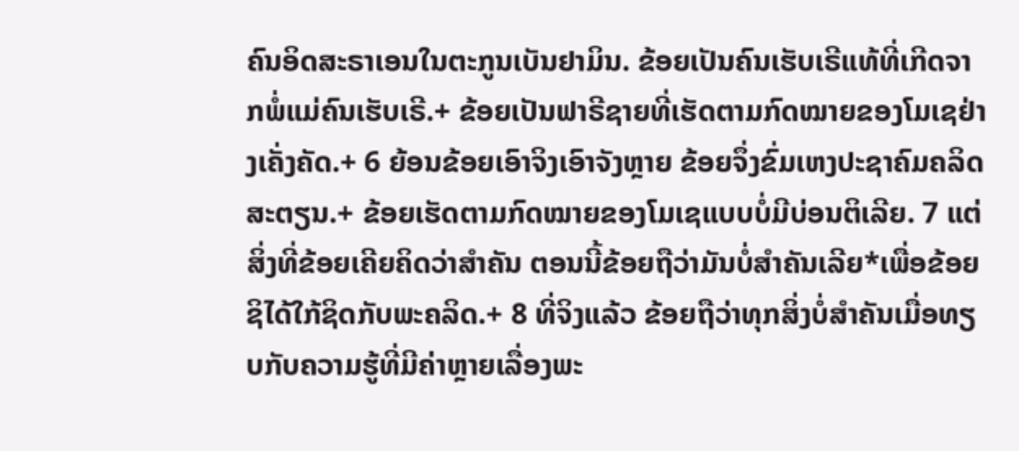ຄົນອິດສະຣາເອນໃນຕະກູນເບັນຢາມິນ. ຂ້ອຍເປັນຄົນເຮັບເຣີແທ້ທີ່ເກີດຈາກພໍ່ແມ່ຄົນເຮັບເຣີ.+ ຂ້ອຍເປັນຟາຣີຊາຍທີ່ເຮັດຕາມກົດໝາຍຂອງໂມເຊຢ່າງເຄັ່ງຄັດ.+ 6 ຍ້ອນຂ້ອຍເອົາຈິງເອົາຈັງຫຼາຍ ຂ້ອຍຈຶ່ງຂົ່ມເຫງປະຊາຄົມຄລິດສະຕຽນ.+ ຂ້ອຍເຮັດຕາມກົດໝາຍຂອງໂມເຊແບບບໍ່ມີບ່ອນຕິເລີຍ. 7 ແຕ່ສິ່ງທີ່ຂ້ອຍເຄີຍຄິດວ່າສຳຄັນ ຕອນນີ້ຂ້ອຍຖືວ່າມັນບໍ່ສຳຄັນເລີຍ*ເພື່ອຂ້ອຍຊິໄດ້ໃກ້ຊິດກັບພະຄລິດ.+ 8 ທີ່ຈິງແລ້ວ ຂ້ອຍຖືວ່າທຸກສິ່ງບໍ່ສຳຄັນເມື່ອທຽບກັບຄວາມຮູ້ທີ່ມີຄ່າຫຼາຍເລື່ອງພະ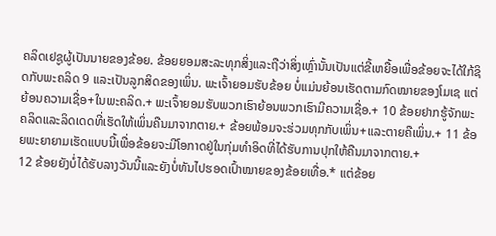ຄລິດເຢຊູຜູ້ເປັນນາຍຂອງຂ້ອຍ. ຂ້ອຍຍອມສະລະທຸກສິ່ງແລະຖືວ່າສິ່ງເຫຼົ່ານັ້ນເປັນແຕ່ຂີ້ເຫຍື້ອເພື່ອຂ້ອຍຈະໄດ້ໃກ້ຊິດກັບພະຄລິດ 9 ແລະເປັນລູກສິດຂອງເພິ່ນ. ພະເຈົ້າຍອມຮັບຂ້ອຍ ບໍ່ແມ່ນຍ້ອນເຮັດຕາມກົດໝາຍຂອງໂມເຊ ແຕ່ຍ້ອນຄວາມເຊື່ອ+ໃນພະຄລິດ.+ ພະເຈົ້າຍອມຮັບພວກເຮົາຍ້ອນພວກເຮົາມີຄວາມເຊື່ອ.+ 10 ຂ້ອຍຢາກຮູ້ຈັກພະຄລິດແລະລິດເດດທີ່ເຮັດໃຫ້ເພິ່ນຄືນມາຈາກຕາຍ.+ ຂ້ອຍພ້ອມຈະຮ່ວມທຸກກັບເພິ່ນ+ແລະຕາຍຄືເພິ່ນ.+ 11 ຂ້ອຍພະຍາຍາມເຮັດແບບນີ້ເພື່ອຂ້ອຍຈະມີໂອກາດຢູ່ໃນກຸ່ມທຳອິດທີ່ໄດ້ຮັບການປຸກໃຫ້ຄືນມາຈາກຕາຍ.+
12 ຂ້ອຍຍັງບໍ່ໄດ້ຮັບລາງວັນນີ້ແລະຍັງບໍ່ທັນໄປຮອດເປົ້າໝາຍຂອງຂ້ອຍເທື່ອ.* ແຕ່ຂ້ອຍ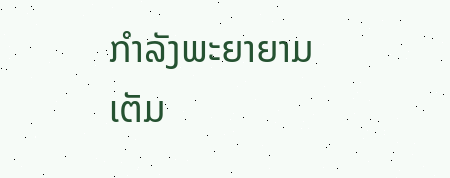ກຳລັງພະຍາຍາມເຕັມ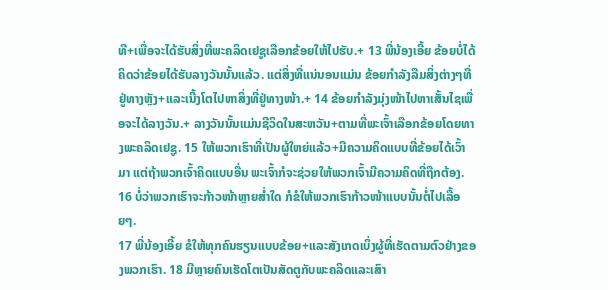ທີ+ເພື່ອຈະໄດ້ຮັບສິ່ງທີ່ພະຄລິດເຢຊູເລືອກຂ້ອຍໃຫ້ໄປຮັບ.+ 13 ພີ່ນ້ອງເອີ້ຍ ຂ້ອຍບໍ່ໄດ້ຄິດວ່າຂ້ອຍໄດ້ຮັບລາງວັນນັ້ນແລ້ວ. ແຕ່ສິ່ງທີ່ແນ່ນອນແມ່ນ ຂ້ອຍກຳລັງລືມສິ່ງຕ່າງໆທີ່ຢູ່ທາງຫຼັງ+ແລະເນີ້ງໂຕໄປຫາສິ່ງທີ່ຢູ່ທາງໜ້າ.+ 14 ຂ້ອຍກຳລັງມຸ່ງໜ້າໄປຫາເສັ້ນໄຊເພື່ອຈະໄດ້ລາງວັນ.+ ລາງວັນນັ້ນແມ່ນຊີວິດໃນສະຫວັນ+ຕາມທີ່ພະເຈົ້າເລືອກຂ້ອຍໂດຍທາງພະຄລິດເຢຊູ. 15 ໃຫ້ພວກເຮົາທີ່ເປັນຜູ້ໃຫຍ່ແລ້ວ+ມີຄວາມຄິດແບບທີ່ຂ້ອຍໄດ້ເວົ້າມາ ແຕ່ຖ້າພວກເຈົ້າຄິດແບບອື່ນ ພະເຈົ້າກໍຈະຊ່ວຍໃຫ້ພວກເຈົ້າມີຄວາມຄິດທີ່ຖືກຕ້ອງ. 16 ບໍ່ວ່າພວກເຮົາຈະກ້າວໜ້າຫຼາຍສ່ຳໃດ ກໍຂໍໃຫ້ພວກເຮົາກ້າວໜ້າແບບນັ້ນຕໍ່ໄປເລື້ອຍໆ.
17 ພີ່ນ້ອງເອີ້ຍ ຂໍໃຫ້ທຸກຄົນຮຽນແບບຂ້ອຍ+ແລະສັງເກດເບິ່ງຜູ້ທີ່ເຮັດຕາມຕົວຢ່າງຂອງພວກເຮົາ. 18 ມີຫຼາຍຄົນເຮັດໂຕເປັນສັດຕູກັບພະຄລິດແລະເສົາ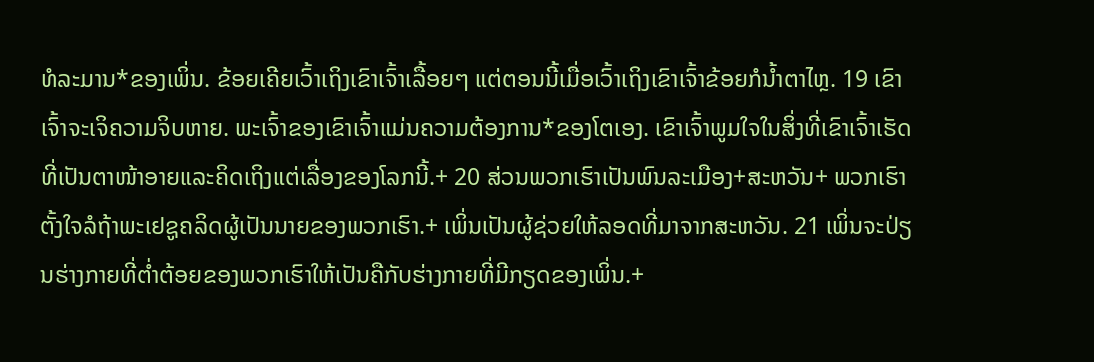ທໍລະມານ*ຂອງເພິ່ນ. ຂ້ອຍເຄີຍເວົ້າເຖິງເຂົາເຈົ້າເລື້ອຍໆ ແຕ່ຕອນນີ້ເມື່ອເວົ້າເຖິງເຂົາເຈົ້າຂ້ອຍກໍນ້ຳຕາໄຫຼ. 19 ເຂົາເຈົ້າຈະເຈິຄວາມຈິບຫາຍ. ພະເຈົ້າຂອງເຂົາເຈົ້າແມ່ນຄວາມຕ້ອງການ*ຂອງໂຕເອງ. ເຂົາເຈົ້າພູມໃຈໃນສິ່ງທີ່ເຂົາເຈົ້າເຮັດທີ່ເປັນຕາໜ້າອາຍແລະຄິດເຖິງແຕ່ເລື່ອງຂອງໂລກນີ້.+ 20 ສ່ວນພວກເຮົາເປັນພົນລະເມືອງ+ສະຫວັນ+ ພວກເຮົາຕັ້ງໃຈລໍຖ້າພະເຢຊູຄລິດຜູ້ເປັນນາຍຂອງພວກເຮົາ.+ ເພິ່ນເປັນຜູ້ຊ່ວຍໃຫ້ລອດທີ່ມາຈາກສະຫວັນ. 21 ເພິ່ນຈະປ່ຽນຮ່າງກາຍທີ່ຕ່ຳຕ້ອຍຂອງພວກເຮົາໃຫ້ເປັນຄືກັບຮ່າງກາຍທີ່ມີກຽດຂອງເພິ່ນ.+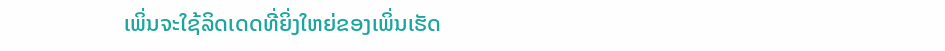ເພິ່ນຈະໃຊ້ລິດເດດທີ່ຍິ່ງໃຫຍ່ຂອງເພິ່ນເຮັດ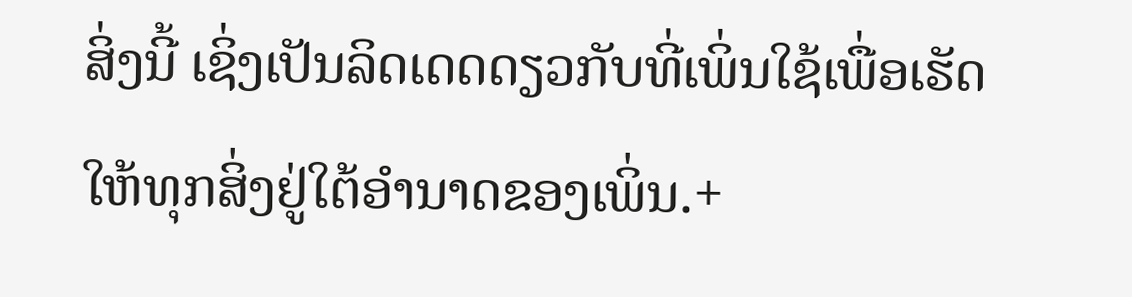ສິ່ງນີ້ ເຊິ່ງເປັນລິດເດດດຽວກັບທີ່ເພິ່ນໃຊ້ເພື່ອເຮັດໃຫ້ທຸກສິ່ງຢູ່ໃຕ້ອຳນາດຂອງເພິ່ນ.+